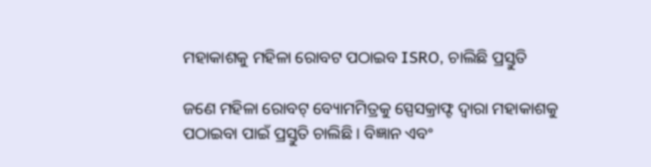ମହାକାଶକୁ ମହିଳା ରୋବଟ ପଠାଇବ ISRO, ଚାଲିଛି ପ୍ରସ୍ତୁତି

ଜଣେ ମହିଳା ରୋବଟ୍ ବ୍ୟୋମମିତ୍ରକୁ ସ୍ପେସକ୍ରାଫ୍ଟ ଦ୍ୱାରା ମହାକାଶକୁ ପଠାଇବା ପାଇଁ ପ୍ରସ୍ତୁତି ଚାଲିଛି । ବିଜ୍ଞାନ ଏବଂ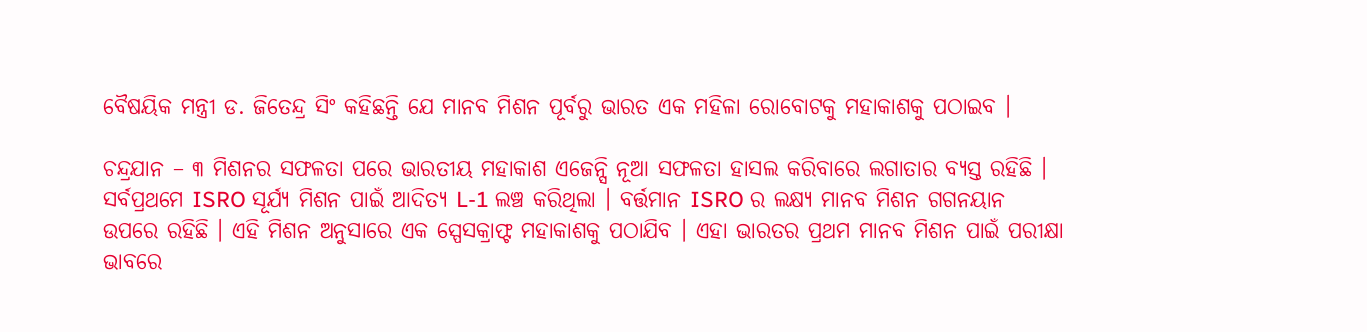ବୈଷୟିକ ମନ୍ତ୍ରୀ ଡ. ଜିତେନ୍ଦ୍ର ସିଂ କହିଛନ୍ତି ଯେ ମାନବ ମିଶନ ପୂର୍ବରୁ ଭାରତ ଏକ ମହିଳା ରୋବୋଟକୁ ମହାକାଶକୁ ପଠାଇବ ।

ଚନ୍ଦ୍ରଯାନ – ୩ ମିଶନର ସଫଳତା ପରେ ଭାରତୀୟ ମହାକାଶ ଏଜେନ୍ସି ନୂଆ ସଫଳତା ହାସଲ କରିବାରେ ଲଗାତାର ବ୍ୟସ୍ତ ରହିଛି । ସର୍ବପ୍ରଥମେ ISRO ସୂର୍ଯ୍ୟ ମିଶନ ପାଇଁ ଆଦିତ୍ୟ L-1 ଲଞ୍ଚ କରିଥିଲା । ବର୍ତ୍ତମାନ ISRO ର ଲକ୍ଷ୍ୟ ମାନବ ମିଶନ ଗଗନୟାନ ଉପରେ ରହିଛି । ଏହି ମିଶନ ଅନୁସାରେ ଏକ ସ୍ପେସକ୍ରାଫ୍ଟ ମହାକାଶକୁ ପଠାଯିବ । ଏହା ଭାରତର ପ୍ରଥମ ମାନବ ମିଶନ ପାଇଁ ପରୀକ୍ଷା ଭାବରେ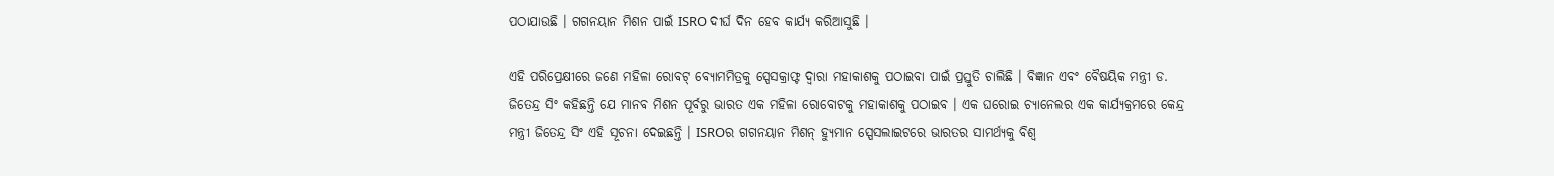ପଠାଯାଉଛି । ଗଗନୟାନ ମିଶନ ପାଇଁ ISRO ଦୀର୍ଘ ଦିନ ହେବ କାର୍ଯ୍ୟ କରିଆସୁଛି ।

ଏହି ପରିପ୍ରେକ୍ଷୀରେ ଜଣେ ମହିଳା ରୋବଟ୍ ବ୍ୟୋମମିତ୍ରକୁ ସ୍ପେସକ୍ରାଫ୍ଟ ଦ୍ୱାରା ମହାକାଶକୁ ପଠାଇବା ପାଇଁ ପ୍ରସ୍ତୁତି ଚାଲିଛି । ବିଜ୍ଞାନ ଏବଂ ବୈଷୟିକ ମନ୍ତ୍ରୀ ଡ. ଜିତେନ୍ଦ୍ର ସିଂ କହିଛନ୍ତି ଯେ ମାନବ ମିଶନ ପୂର୍ବରୁ ଭାରତ ଏକ ମହିଳା ରୋବୋଟକୁ ମହାକାଶକୁ ପଠାଇବ । ଏକ ଘରୋଇ ଚ୍ୟାନେଲର ଏକ କାର୍ଯ୍ୟକ୍ରମରେ କେନ୍ଦ୍ର ମନ୍ତ୍ରୀ ଜିତେନ୍ଦ୍ର ସିଂ ଏହି ସୂଚନା ଦେଇଛନ୍ତି । ISROର ଗଗନୟାନ ମିଶନ୍ ହ୍ୟୁମାନ ସ୍ପେସଲାଇଟରେ ଭାରତର ସାମର୍ଥ୍ୟକୁ ବିଶ୍ୱ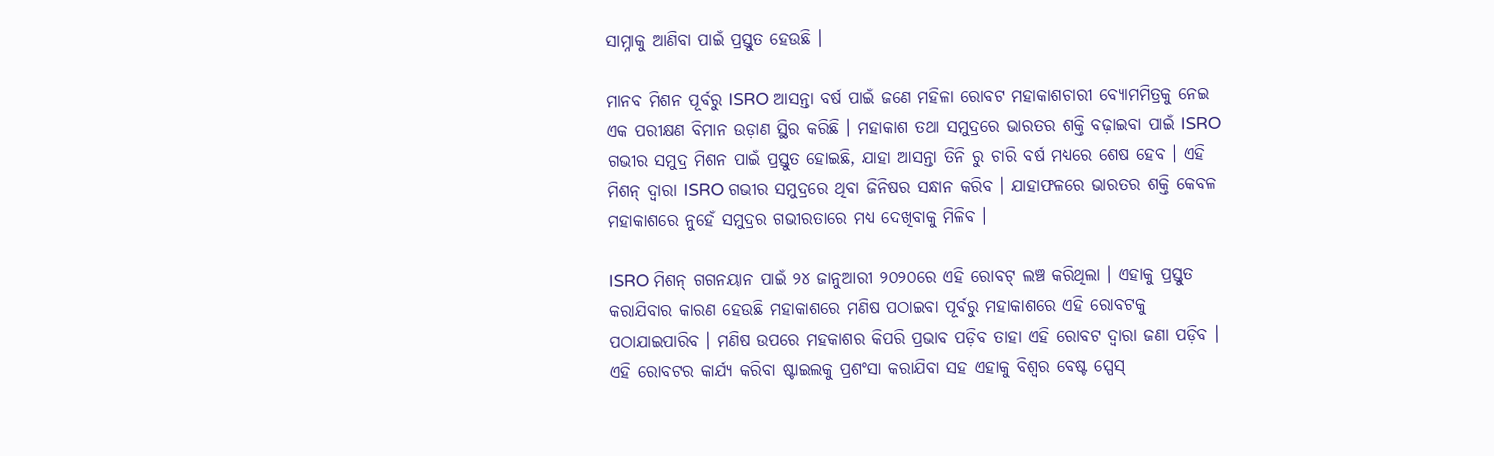ସାମ୍ନାକୁ ଆଣିବା ପାଇଁ ପ୍ରସ୍ତୁତ ହେଉଛି ।

ମାନବ ମିଶନ ପୂର୍ବରୁ ISRO ଆସନ୍ତା ବର୍ଷ ପାଇଁ ଜଣେ ମହିଳା ରୋବଟ ମହାକାଶଚାରୀ ବ୍ୟୋମମିତ୍ରକୁ ନେଇ ଏକ ପରୀକ୍ଷଣ ବିମାନ ଉଡ଼ାଣ ସ୍ଥିର କରିଛି । ମହାକାଶ ତଥା ସମୁଦ୍ରରେ ଭାରତର ଶକ୍ତି ବଢ଼ାଇବା ପାଇଁ ISRO ଗଭୀର ସମୁଦ୍ର ମିଶନ ପାଇଁ ପ୍ରସ୍ତୁତ ହୋଇଛି, ଯାହା ଆସନ୍ତା ତିନି ରୁ ଚାରି ବର୍ଷ ମଧ୍ୟରେ ଶେଷ ହେବ । ଏହି ମିଶନ୍ ଦ୍ୱାରା ISRO ଗଭୀର ସମୁଦ୍ରରେ ଥିବା ଜିନିଷର ସନ୍ଧାନ କରିବ । ଯାହାଫଳରେ ଭାରତର ଶକ୍ତି କେବଳ ମହାକାଶରେ ନୁହେଁ ସମୁଦ୍ରର ଗଭୀରତାରେ ମଧ୍ୟ ଦେଖିବାକୁ ମିଳିବ ।

ISRO ମିଶନ୍ ଗଗନୟାନ ପାଇଁ ୨୪ ଜାନୁଆରୀ ୨୦୨୦ରେ ଏହି ରୋବଟ୍ ଲଞ୍ଚ କରିଥିଲା । ଏହାକୁ ପ୍ରସ୍ତୁତ କରାଯିବାର କାରଣ ହେଉଛି ମହାକାଶରେ ମଣିଷ ପଠାଇବା ପୂର୍ବରୁ ମହାକାଶରେ ଏହି ରୋବଟକୁ ପଠାଯାଇପାରିବ । ମଣିଷ ଉପରେ ମହକାଶର କିପରି ପ୍ରଭାବ ପଡ଼ିବ ତାହା ଏହି ରୋବଟ ଦ୍ୱାରା ଜଣା ପଡ଼ିବ । ଏହି ରୋବଟର କାର୍ଯ୍ୟ କରିବା ଷ୍ଟାଇଲକୁ ପ୍ରଶଂସା କରାଯିବା ସହ ଏହାକୁ ବିଶ୍ୱର ବେଷ୍ଟ ସ୍ପେସ୍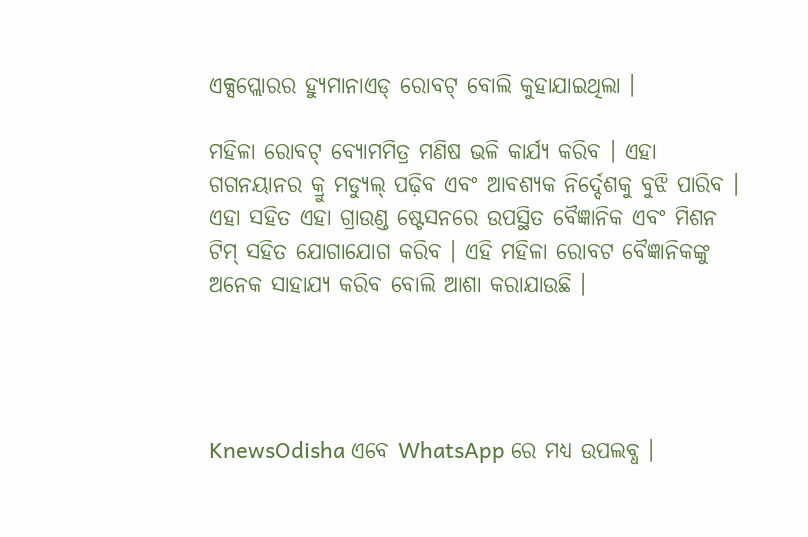ଏକ୍ସପ୍ଲୋରର ହ୍ୟୁମାନାଏଡ୍ ରୋବଟ୍ ବୋଲି କୁହାଯାଇଥିଲା ।

ମହିଳା ରୋବଟ୍ ବ୍ୟୋମମିତ୍ର ମଣିଷ ଭଳି କାର୍ଯ୍ୟ କରିବ । ଏହା ଗଗନୟାନର କ୍ରୁ ମଡ୍ୟୁଲ୍ ପଢ଼ିବ ଏବଂ ଆବଶ୍ୟକ ନିର୍ଦ୍ଦେଶକୁ ବୁଝି ପାରିବ । ଏହା ସହିତ ଏହା ଗ୍ରାଉଣ୍ଡ ଷ୍ଟେସନରେ ଉପସ୍ଥିତ ବୈଜ୍ଞାନିକ ଏବଂ ମିଶନ ଟିମ୍‌ ସହିତ ଯୋଗାଯୋଗ କରିବ । ଏହି ମହିଳା ରୋବଟ ବୈଜ୍ଞାନିକଙ୍କୁ ଅନେକ ସାହାଯ୍ୟ କରିବ ବୋଲି ଆଶା କରାଯାଉଛି ।




KnewsOdisha ଏବେ WhatsApp ରେ ମଧ୍ୟ ଉପଲବ୍ଧ ।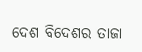ଦେଶ ବିଦେଶର ତାଜା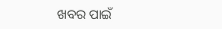ଖବର ପାଇଁ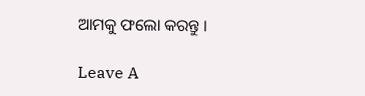ଆମକୁ ଫଲୋ କରନ୍ତୁ ।

Leave A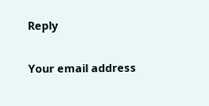Reply

Your email address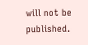will not be published.